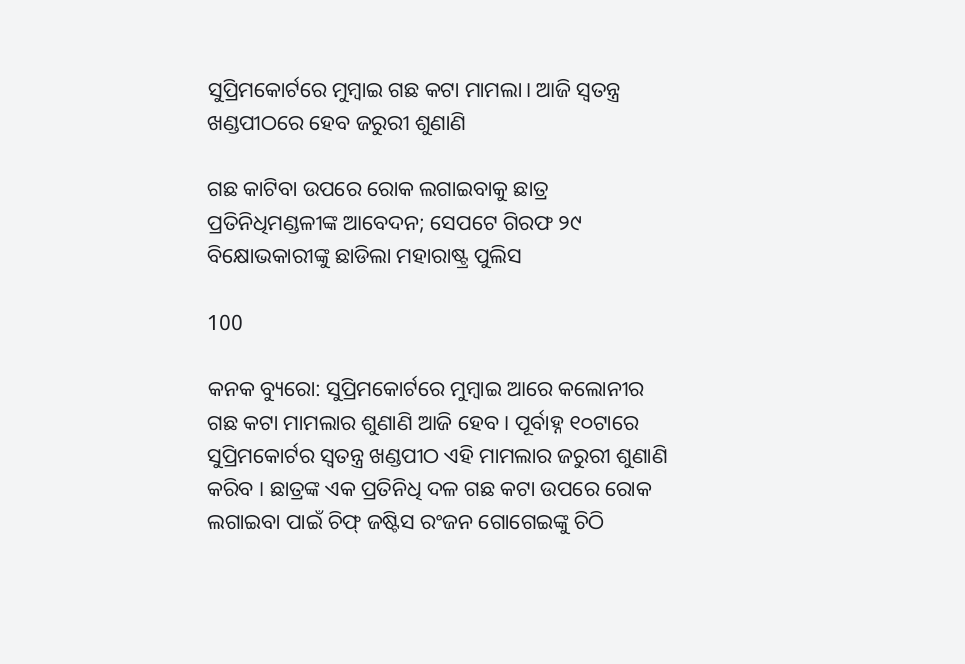ସୁପ୍ରିମକୋର୍ଟରେ ମୁମ୍ବାଇ ଗଛ କଟା ମାମଲା। ଆଜି ସ୍ୱତନ୍ତ୍ର ଖଣ୍ଡପୀଠରେ ହେବ ଜରୁରୀ ଶୁଣାଣି

ଗଛ କାଟିବା ଉପରେ ରୋକ ଲଗାଇବାକୁ ଛାତ୍ର ପ୍ରତିନିଧିମଣ୍ଡଳୀଙ୍କ ଆବେଦନ; ସେପଟେ ଗିରଫ ୨୯ ବିକ୍ଷୋଭକାରୀଙ୍କୁ ଛାଡିଲା ମହାରାଷ୍ଟ୍ର ପୁଲିସ

100

କନକ ବ୍ୟୁରୋ: ସୁପ୍ରିମକୋର୍ଟରେ ମୁମ୍ବାଇ ଆରେ କଲୋନୀର ଗଛ କଟା ମାମଲାର ଶୁଣାଣି ଆଜି ହେବ । ପୂର୍ବାହ୍ନ ୧୦ଟାରେ ସୁପ୍ରିମକୋର୍ଟର ସ୍ୱତନ୍ତ୍ର ଖଣ୍ଡପୀଠ ଏହି ମାମଲାର ଜରୁରୀ ଶୁଣାଣି କରିବ । ଛାତ୍ରଙ୍କ ଏକ ପ୍ରତିନିଧି ଦଳ ଗଛ କଟା ଉପରେ ରୋକ ଲଗାଇବା ପାଇଁ ଚିଫ୍ ଜଷ୍ଟିସ ରଂଜନ ଗୋଗେଇଙ୍କୁ ଚିଠି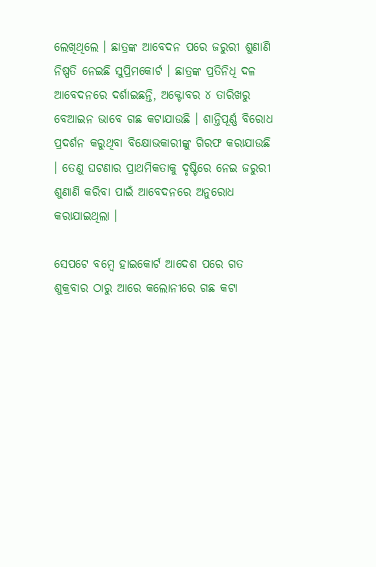ଲେଖିଥିଲେ । ଛାତ୍ରଙ୍କ ଆବେଦନ ପରେ ଜରୁରୀ ଶୁଣାଣି ନିଷ୍ପତି ନେଇଛି ସୁପ୍ରିମକୋର୍ଟ । ଛାତ୍ରଙ୍କ ପ୍ରତିନିଧି ଦଳ ଆବେଦନରେ ଦର୍ଶାଇଛନ୍ତି, ଅକ୍ଟୋବର ୪ ତାରିଖରୁ ବେଆଇନ ଭାବେ ଗଛ କଟାଯାଉଛି । ଶାନ୍ତିପୂର୍ଣ୍ଣ ବିରୋଧ ପ୍ରଦର୍ଶନ କରୁଥିବା ବିକ୍ଷୋଭକାରୀଙ୍କୁ ଗିରଫ କରାଯାଉଛି । ତେଣୁ ଘଟଣାର ପ୍ରାଥମିକତାକୁ ଦୃଷ୍ଟିରେ ନେଇ ଜରୁରୀ ଶୁଣାଣି କରିବା ପାଇଁ ଆବେଦନରେ ଅନୁରୋଧ କରାଯାଇଥିଲା ।

ସେପଟେ ବମ୍ବେ ହାଇକୋର୍ଟ ଆଦେଶ ପରେ ଗତ ଶୁକ୍ରବାର ଠାରୁ ଆରେ କଲୋନୀରେ ଗଛ କଟା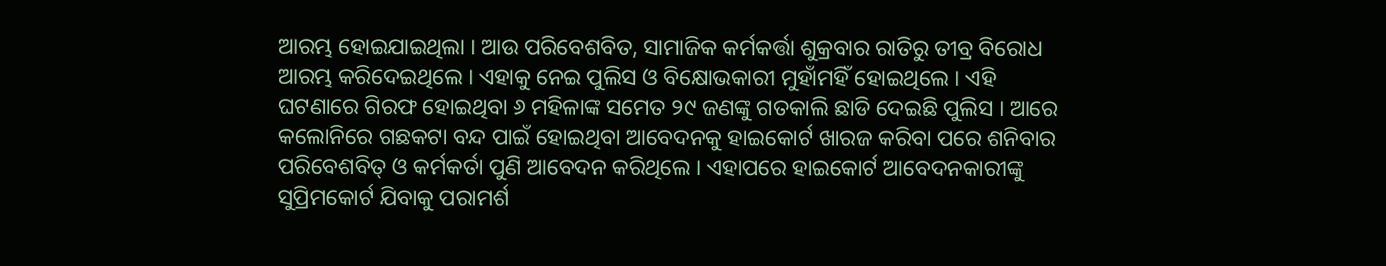ଆରମ୍ଭ ହୋଇଯାଇଥିଲା । ଆଉ ପରିବେଶବିତ, ସାମାଜିକ କର୍ମକର୍ତ୍ତା ଶୁକ୍ରବାର ରାତିରୁ ତୀବ୍ର ବିରୋଧ ଆରମ୍ଭ କରିଦେଇଥିଲେ । ଏହାକୁ ନେଇ ପୁଲିସ ଓ ବିକ୍ଷୋଭକାରୀ ମୁହାଁମହିଁ ହୋଇଥିଲେ । ଏହି ଘଟଣାରେ ଗିରଫ ହୋଇଥିବା ୬ ମହିଳାଙ୍କ ସମେତ ୨୯ ଜଣଙ୍କୁ ଗତକାଲି ଛାଡି ଦେଇଛି ପୁଲିସ । ଆରେ କଲୋନିରେ ଗଛକଟା ବନ୍ଦ ପାଇଁ ହୋଇଥିବା ଆବେଦନକୁ ହାଇକୋର୍ଟ ଖାରଜ କରିବା ପରେ ଶନିବାର ପରିବେଶବିତ୍ ଓ କର୍ମକର୍ତା ପୁଣି ଆବେଦନ କରିଥିଲେ । ଏହାପରେ ହାଇକୋର୍ଟ ଆବେଦନକାରୀଙ୍କୁ ସୁପ୍ରିମକୋର୍ଟ ଯିବାକୁ ପରାମର୍ଶ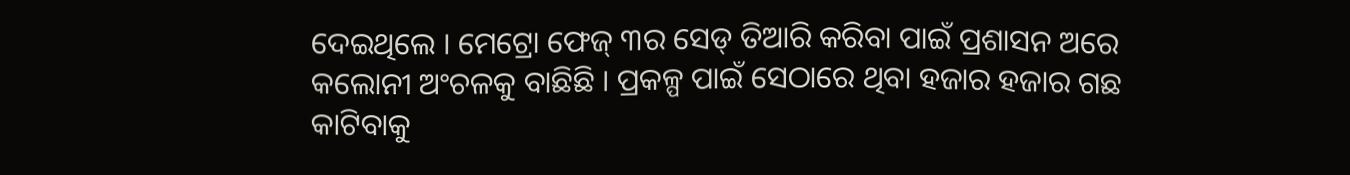ଦେଇଥିଲେ । ମେଟ୍ରୋ ଫେଜ୍ ୩ର ସେଡ୍ ତିଆରି କରିବା ପାଇଁ ପ୍ରଶାସନ ଅରେ କଲୋନୀ ଅଂଚଳକୁ ବାଛିଛି । ପ୍ରକଳ୍ପ ପାଇଁ ସେଠାରେ ଥିବା ହଜାର ହଜାର ଗଛ କାଟିବାକୁ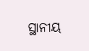ସ୍ଥାନୀୟ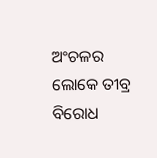ଅଂଚଳର ଲୋକେ ତୀବ୍ର ବିରୋଧ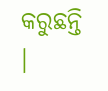କରୁଛନ୍ତି ।